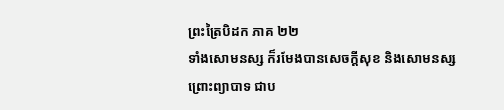ព្រះត្រៃបិដក ភាគ ២២
ទាំងសោមនស្ស ក៏រមែងបានសេចក្តីសុខ និងសោមនស្ស ព្រោះព្យាបាទ ជាប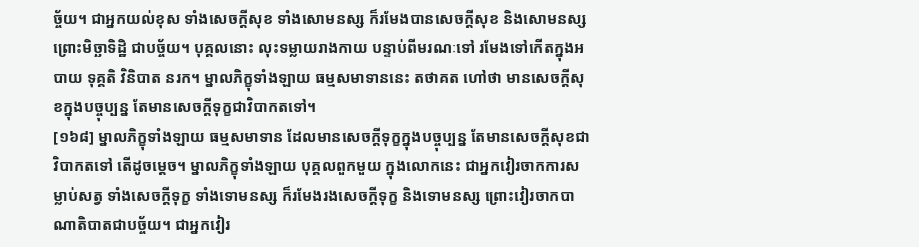ច្ច័យ។ ជាអ្នកយល់ខុស ទាំងសេចក្តីសុខ ទាំងសោមនស្ស ក៏រមែងបានសេចក្តីសុខ និងសោមនស្ស ព្រោះមិច្ឆាទិដ្ឋិ ជាបច្ច័យ។ បុគ្គលនោះ លុះទម្លាយរាងកាយ បន្ទាប់ពីមរណៈទៅ រមែងទៅកើតក្នុងអបាយ ទុគ្គតិ វិនិបាត នរក។ ម្នាលភិក្ខុទាំងឡាយ ធម្មសមាទាននេះ តថាគត ហៅថា មានសេចក្តីសុខក្នុងបច្ចុប្បន្ន តែមានសេចក្តីទុក្ខជាវិបាកតទៅ។
[១៦៨] ម្នាលភិក្ខុទាំងឡាយ ធម្មសមាទាន ដែលមានសេចក្តីទុក្ខក្នុងបច្ចុប្បន្ន តែមានសេចក្តីសុខជាវិបាកតទៅ តើដូចម្តេច។ ម្នាលភិក្ខុទាំងឡាយ បុគ្គលពួកមួយ ក្នុងលោកនេះ ជាអ្នកវៀរចាកការសម្លាប់សត្វ ទាំងសេចក្តីទុក្ខ ទាំងទោមនស្ស ក៏រមែងរងសេចក្តីទុក្ខ និងទោមនស្ស ព្រោះវៀរចាកបាណាតិបាតជាបច្ច័យ។ ជាអ្នកវៀរ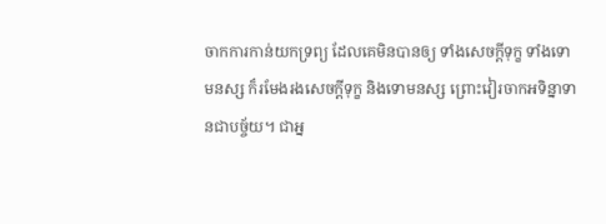ចាកការកាន់យកទ្រព្យ ដែលគេមិនបានឲ្យ ទាំងសេចក្តីទុក្ខ ទាំងទោមនស្ស ក៏រមែងរងសេចក្តីទុក្ខ និងទោមនស្ស ព្រោះវៀរចាកអទិន្នាទានជាបច្ច័យ។ ជាអ្ន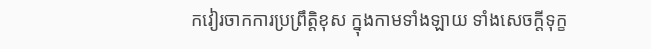កវៀរចាកការប្រព្រឹត្តិខុស ក្នុងកាមទាំងឡាយ ទាំងសេចក្តីទុក្ខ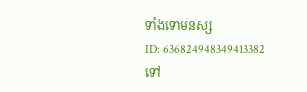ទាំងទោមនស្ស
ID: 636824948349413382
ទៅ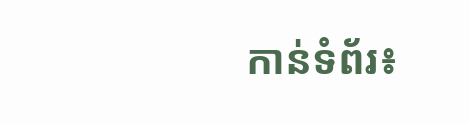កាន់ទំព័រ៖